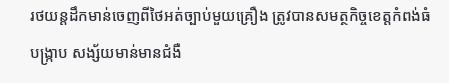រថយន្តដឹកមាន់ចេញពីថៃអត់ច្បាប់មួយគ្រឿង ត្រូវបានសមត្ថកិច្ចខេត្តកំពង់ធំ បង្រ្កាប សង្ស័យមាន់មានជំងឺ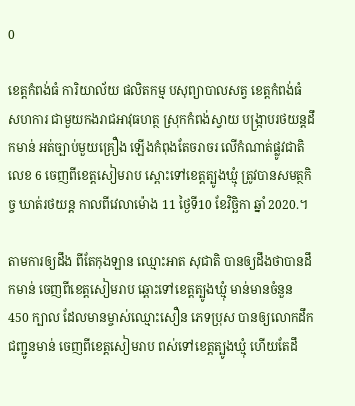0

ខេត្តកំពង់ធំ ការិយាល័យ ផលិតកម្ម បសុព្យាបាលសត្វ ខេត្តកំពង់ធំ សហការ ជាមួយកងរាជអាវុធហត្ថ ស្រុកកំពង់ស្វាយ បង្រ្កាបរថយន្តដឹកមាន់ អត់ច្បាប់មួយគ្រឿង ឡើងកំពុងតែចរាចរ លើកំណាត់ផ្លូវជាតិលេខ 6 ចេញពីខេត្តសៀមរាប ស្ពោះទៅខេត្តត្បូងឃ្មុំ ត្រូវបានសមត្ថកិច្ច ឃាត់រថយន្ត កាលពីវេលាម៉ោង 11 ថ្ងៃទី10 ខែវិច្ឆិកា ឆ្នាំ 2020.។

តាមការឲ្យដឹង ពីតែកុងឡាន ឈ្មោះអាត សុជាតិ បានឲ្យដឹងថាបានដឹកមាន់ ចេញពីខេត្តសៀមរាប ឆ្ពោះទៅខេត្តត្បូងឃ្មុំ មាន់មានចំនួន 450 ក្បាល ដែលមានម្ចាស់ឈ្មោះសឿន ភេទប្រុស បានឲ្យលោកដឹកជញ្ជូនមាន់ ចេញពីខេត្តសៀមរាប ពស់ទៅខេត្តត្បូងឃ្មុំ ហើយតែដឹ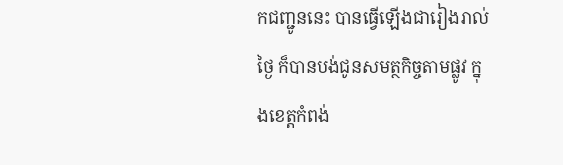កជញ្ជូននេះ បានធ្វើឡើងជារៀងរាល់ថ្ងៃ ក៏បានបង់ជូនសមត្ថកិច្ចតាមផ្លូវ ក្នុងខេត្តកំពង់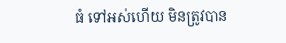ធំ ទៅអស់ហើយ មិនត្រូវបាន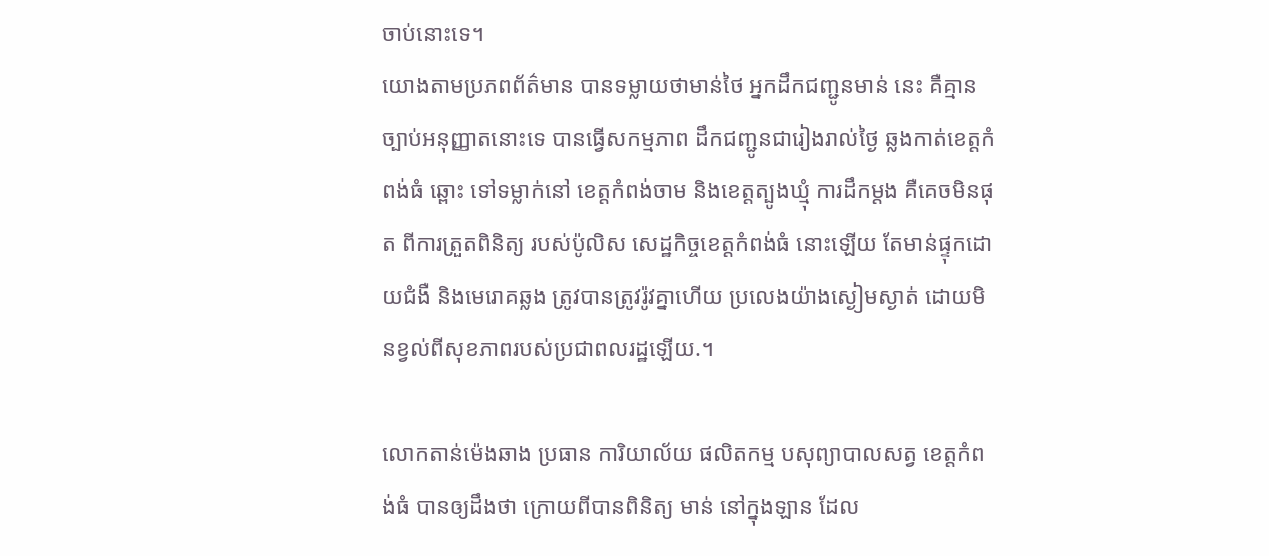ចាប់នោះទេ។
យោងតាមប្រភពព័ត៌មាន បានទម្លាយថាមាន់ថៃ អ្នកដឹកជញ្ជូនមាន់ នេះ គឺគ្មានច្បាប់អនុញ្ញាតនោះទេ បានធ្វើសកម្មភាព ដឹកជញ្ជូនជារៀងរាល់ថ្ងៃ ឆ្លងកាត់ខេត្តកំពង់ធំ ឆ្ពោះ ទៅទម្លាក់នៅ ខេត្តកំពង់ចាម និងខេត្តត្បូងឃ្មុំ ការដឹកម្ដង គឺគេចមិនផុត ពីការត្រួតពិនិត្យ របស់ប៉ូលិស សេដ្ឋកិច្ចខេត្តកំពង់ធំ នោះឡើយ តែមាន់ផ្ទុកដោយជំងឺ និងមេរោគឆ្លង ត្រូវបានត្រូវរ៉ូវគ្នាហើយ ប្រលេងយ៉ាងស្ងៀមស្ងាត់ ដោយមិនខ្វល់ពីសុខភាពរបស់ប្រជាពលរដ្ឋឡើយ.។

លោកតាន់ម៉េងឆាង ប្រធាន ការិយាល័យ ផលិតកម្ម បសុព្យាបាលសត្វ ខេត្តកំពង់ធំ បានឲ្យដឹងថា ក្រោយពីបានពិនិត្យ មាន់ នៅក្នុងឡាន ដែល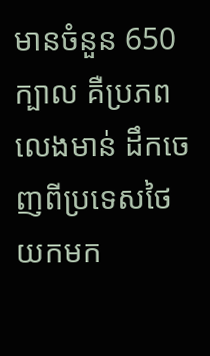មានចំនួន 650 ក្បាល គឺប្រភពលេងមាន់ ដឹកចេញពីប្រទេសថៃ យកមក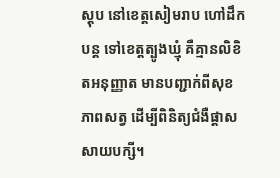ស្តុប នៅខេត្តសៀមរាប ហៅដឹកបន្ត ទៅខេត្តត្បូងឃ្មុំ គឺគ្មានលិខិតអនុញ្ញាត មានបញ្ជាក់ពីសុខភាពសត្វ ដើម្បីពិនិត្យជំងឺផ្ដាសសាយបក្សី។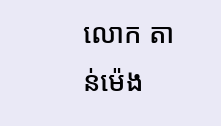លោក តាន់ម៉េង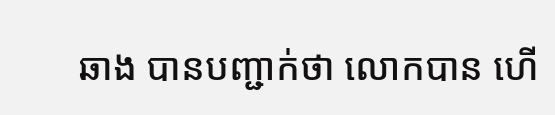ឆាង បានបញ្ជាក់ថា លោកបាន ហើ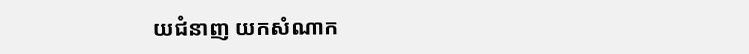យជំនាញ យកសំណាក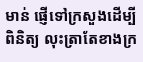មាន់ ផ្ញើទៅក្រសួងដើម្បីពិនិត្យ លុះត្រាតែខាងក្រ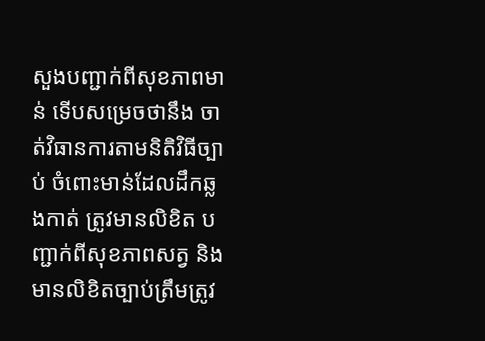សួងបញ្ជាក់ពីសុខភាពមាន់ ទើបសម្រេចថានឹង ចាត់វិធានការតាមនិតិវិធីច្បាប់ ចំពោះមាន់ដែលដឹកឆ្លងកាត់ ត្រូវមានលិខិត បញ្ជាក់ពីសុខភាពសត្វ និងមានលិខិតច្បាប់ត្រឹមត្រូវ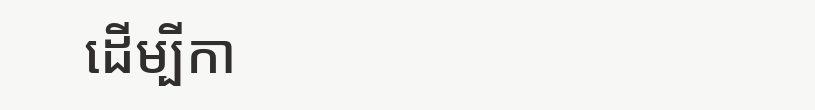ដើម្បីកា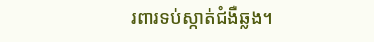រពារទប់ស្កាត់ជំងឺឆ្លង។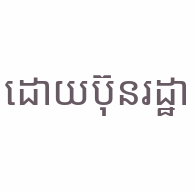ដោយប៊ុនរដ្ឋា